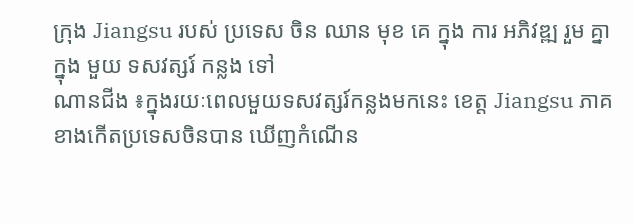ក្រុង Jiangsu របស់ ប្រទេស ចិន ឈាន មុខ គេ ក្នុង ការ អភិវឌ្ឍ រួម គ្នា ក្នុង មួយ ទសវត្សរ៍ កន្លង ទៅ
ណានជីង ៖ក្នុងរយៈពេលមួយទសវត្សរ៍កន្លងមកនេះ ខេត្ត Jiangsu ភាគខាងកើតប្រទេសចិនបាន ឃើញកំណើន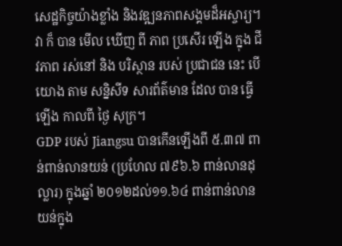សេដ្ឋកិច្ចយ៉ាងខ្លាំង និងវឌ្ឍនភាពសង្គមដ៏អស្ចារ្យ។ វា ក៏ បាន មើល ឃើញ ពី ភាព ប្រសើរ ឡើង ក្នុង ជីវភាព រស់នៅ និង បរិស្ថាន របស់ ប្រជាជន នេះ បើ យោង តាម សន្និសីទ សារព័ត៌មាន ដែល បាន ធ្វើ ឡើង កាលពី ថ្ងៃ សុក្រ។
GDP របស់ Jiangsu បានកើនឡើងពី ៥.៣៧ ពាន់ពាន់លានយន់ (ប្រហែល ៧៩៦.៦ ពាន់លានដុល្លារ) ក្នុងឆ្នាំ ២០១២ដល់១១.៦៤ ពាន់ពាន់លានយន់ក្នុង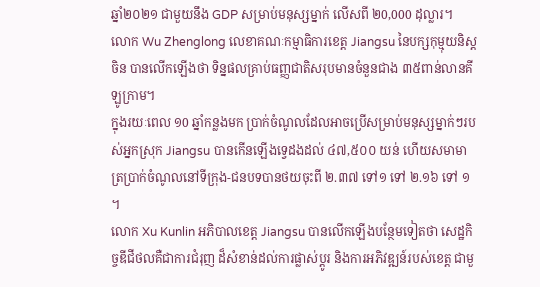ឆ្នាំ២០២១ ជាមួយនឹង GDP សម្រាប់មនុស្សម្នាក់ លើសពី ២0,000 ដុល្លារ។
លោក Wu Zhenglong លេខាគណៈកម្មាធិការខេត្ត Jiangsu នៃបក្សកុម្មុយនិស្តចិន បានលើកឡើងថា ទិន្នផលគ្រាប់ធញ្ញជាតិសរុបមានចំនួនជាង ៣៥ពាន់លានគីឡូក្រាម។
ក្នុងរយៈពេល ១0 ឆ្នាំកន្លងមក ប្រាក់ចំណូលដែលអាចប្រើសម្រាប់មនុស្សម្នាក់ៗរបស់អ្នកស្រុក Jiangsu បានកើនឡើងទ្វេដងដល់ ៤៧,៥០០ យន់ ហើយសមាមាត្រប្រាក់ចំណូលនៅទីក្រុង-ជនបទបានថយចុះពី ២.៣៧ ទៅ១ ទៅ ២.១៦ ទៅ ១ ។
លោក Xu Kunlin អភិបាលខេត្ត Jiangsu បានលើកឡើងបន្ថែមទៀតថា សេដ្ឋកិច្ចឌីជីថលគឺជាការជំរុញ ដ៏សំខាន់ដល់ការផ្លាស់ប្តូរ និងការអភិវឌ្ឍន៍របស់ខេត្ត ជាមួ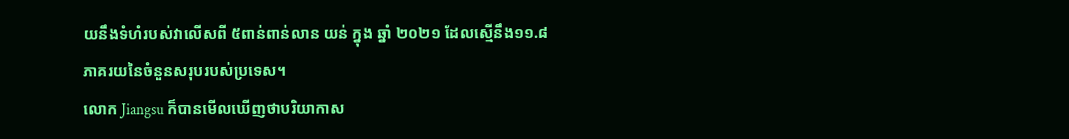យនឹងទំហំរបស់វាលើសពី ៥ពាន់ពាន់លាន យន់ ក្នុង ឆ្នាំ ២០២១ ដែលស្មើនឹង១១.៨ ភាគរយនៃចំនួនសរុបរបស់ប្រទេស។
លោក Jiangsu ក៏បានមើលឃើញថាបរិយាកាស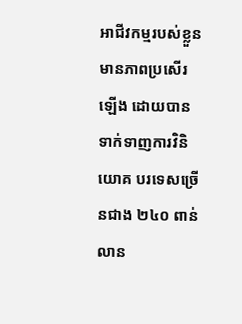អាជីវកម្មរបស់ខ្លួនមានភាពប្រសើរឡើង ដោយបាន ទាក់ទាញការវិនិយោគ បរទេសច្រើនជាង ២៤០ ពាន់លាន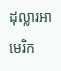ដុល្លារអាមេរិក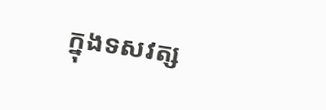ក្នុងទសវត្ស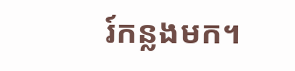រ៍កន្លងមក។